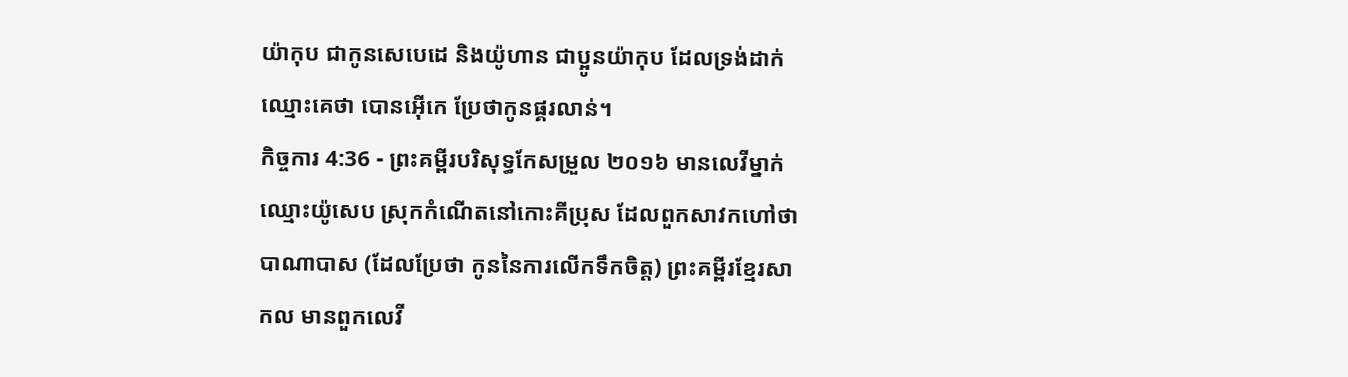យ៉ាកុប ជាកូនសេបេដេ និងយ៉ូហាន ជាប្អូនយ៉ាកុប ដែលទ្រង់ដាក់ឈ្មោះគេថា បោនអ៊ើកេ ប្រែថាកូនផ្គរលាន់។
កិច្ចការ 4:36 - ព្រះគម្ពីរបរិសុទ្ធកែសម្រួល ២០១៦ មានលេវីម្នាក់ ឈ្មោះយ៉ូសេប ស្រុកកំណើតនៅកោះគីប្រុស ដែលពួកសាវកហៅថា បាណាបាស (ដែលប្រែថា កូននៃការលើកទឹកចិត្ត) ព្រះគម្ពីរខ្មែរសាកល មានពួកលេវី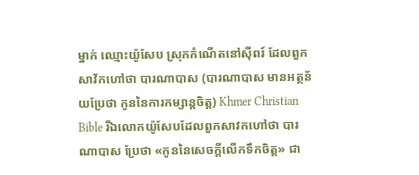ម្នាក់ ឈ្មោះយ៉ូសែប ស្រុកកំណើតនៅស៊ីពរ៍ ដែលពួកសាវ័កហៅថា បារណាបាស (បារណាបាស មានអត្ថន័យប្រែថា កូននៃការកម្សាន្តចិត្ត) Khmer Christian Bible រីឯលោកយ៉ូសែបដែលពួកសាវកហៅថា បារណាបាស ប្រែថា «កូននៃសេចក្ដីលើកទឹកចិត្ដ» ជា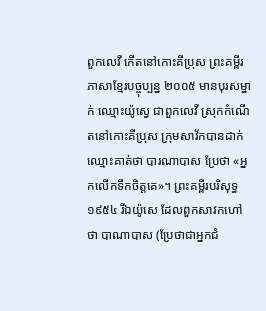ពួកលេវី កើតនៅកោះគីប្រុស ព្រះគម្ពីរភាសាខ្មែរបច្ចុប្បន្ន ២០០៥ មានបុរសម្នាក់ ឈ្មោះយ៉ូស្វេ ជាពួកលេវី ស្រុកកំណើតនៅកោះគីប្រុស ក្រុមសាវ័កបានដាក់ឈ្មោះគាត់ថា បារណាបាស ប្រែថា «អ្នកលើកទឹកចិត្តគេ»។ ព្រះគម្ពីរបរិសុទ្ធ ១៩៥៤ រីឯយ៉ូសេ ដែលពួកសាវកហៅថា បាណាបាស (ប្រែថាជាអ្នកជំ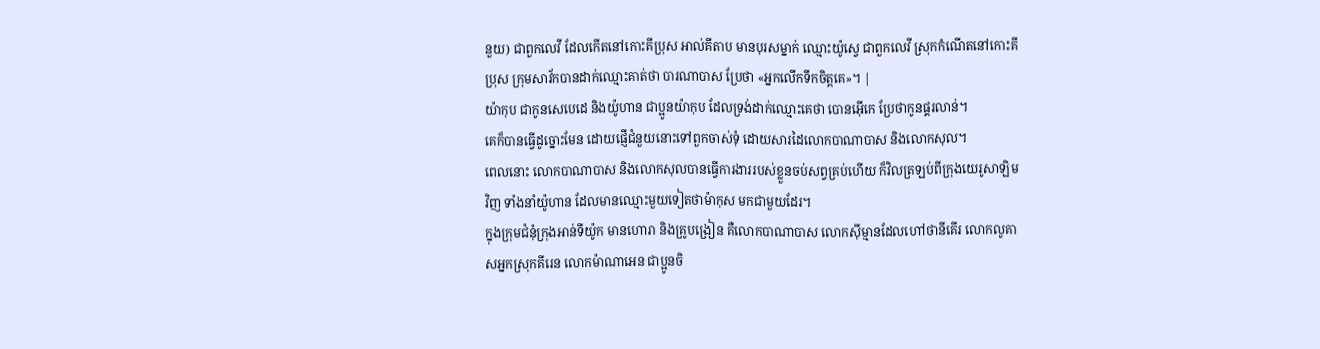នួយ) ជាពួកលេវី ដែលកើតនៅកោះគីប្រុស អាល់គីតាប មានបុរសម្នាក់ ឈ្មោះយ៉ូស្វេ ជាពួកលេវី ស្រុកកំណើតនៅកោះគីប្រុស ក្រុមសាវ័កបានដាក់ឈ្មោះគាត់ថា បារណាបាស ប្រែថា «អ្នកលើកទឹកចិត្ដគេ»។ |
យ៉ាកុប ជាកូនសេបេដេ និងយ៉ូហាន ជាប្អូនយ៉ាកុប ដែលទ្រង់ដាក់ឈ្មោះគេថា បោនអ៊ើកេ ប្រែថាកូនផ្គរលាន់។
គេក៏បានធ្វើដូច្នោះមែន ដោយផ្ញើជំនួយនោះទៅពួកចាស់ទុំ ដោយសារដៃលោកបាណាបាស និងលោកសុល។
ពេលនោះ លោកបាណាបាស និងលោកសុលបានធ្វើការងាររបស់ខ្លួនចប់សព្វគ្រប់ហើយ ក៏វិលត្រឡប់ពីក្រុងយេរូសាឡិមវិញ ទាំងនាំយ៉ូហាន ដែលមានឈ្មោះមួយទៀតថាម៉ាកុស មកជាមួយដែរ។
ក្នុងក្រុមជំនុំក្រុងអាន់ទីយ៉ូក មានហោរា និងគ្រូបង្រៀន គឺលោកបាណាបាស លោកស៊ីម្មានដែលហៅថានីគើរ លោកលូគាសអ្នកស្រុកគីរេន លោកម៉ាណាអេន ជាប្អូនចិ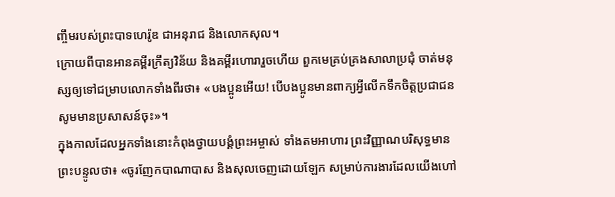ញ្ចឹមរបស់ព្រះបាទហេរ៉ូឌ ជាអនុរាជ និងលោកសុល។
ក្រោយពីបានអានគម្ពីរក្រឹត្យវិន័យ និងគម្ពីរហោរារួចហើយ ពួកមេគ្រប់គ្រងសាលាប្រជុំ ចាត់មនុស្សឲ្យទៅជម្រាបលោកទាំងពីរថា៖ «បងប្អូនអើយ! បើបងប្អូនមានពាក្យអ្វីលើកទឹកចិត្តប្រជាជន សូមមានប្រសាសន៍ចុះ»។
ក្នុងកាលដែលអ្នកទាំងនោះកំពុងថ្វាយបង្គំព្រះអម្ចាស់ ទាំងតមអាហារ ព្រះវិញ្ញាណបរិសុទ្ធមានព្រះបន្ទូលថា៖ «ចូរញែកបាណាបាស និងសុលចេញដោយឡែក សម្រាប់ការងារដែលយើងហៅ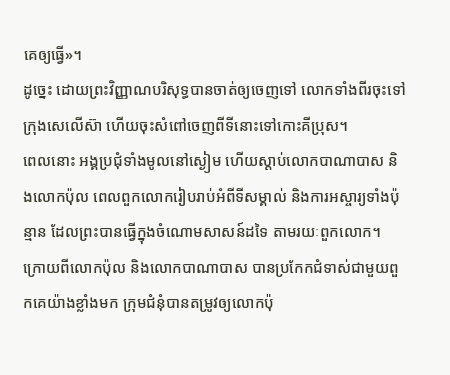គេឲ្យធ្វើ»។
ដូច្នេះ ដោយព្រះវិញ្ញាណបរិសុទ្ធបានចាត់ឲ្យចេញទៅ លោកទាំងពីរចុះទៅក្រុងសេលើស៊ា ហើយចុះសំពៅចេញពីទីនោះទៅកោះគីប្រុស។
ពេលនោះ អង្គប្រជុំទាំងមូលនៅស្ងៀម ហើយស្តាប់លោកបាណាបាស និងលោកប៉ុល ពេលពួកលោករៀបរាប់អំពីទីសម្គាល់ និងការអស្ចារ្យទាំងប៉ុន្មាន ដែលព្រះបានធ្វើក្នុងចំណោមសាសន៍ដទៃ តាមរយៈពួកលោក។
ក្រោយពីលោកប៉ុល និងលោកបាណាបាស បានប្រកែកជំទាស់ជាមួយពួកគេយ៉ាងខ្លាំងមក ក្រុមជំនុំបានតម្រូវឲ្យលោកប៉ុ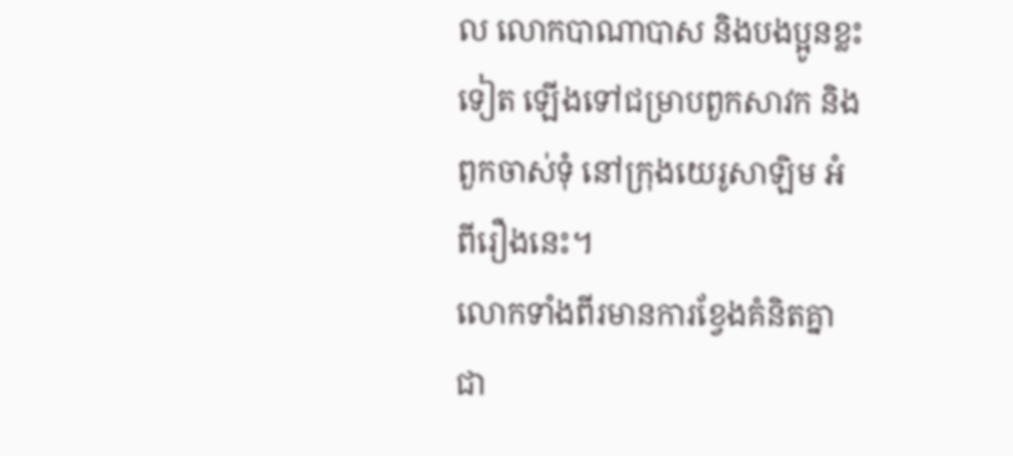ល លោកបាណាបាស និងបងប្អូនខ្លះទៀត ឡើងទៅជម្រាបពួកសាវក និងពួកចាស់ទុំ នៅក្រុងយេរូសាឡិម អំពីរឿងនេះ។
លោកទាំងពីរមានការខ្វែងគំនិតគ្នាជា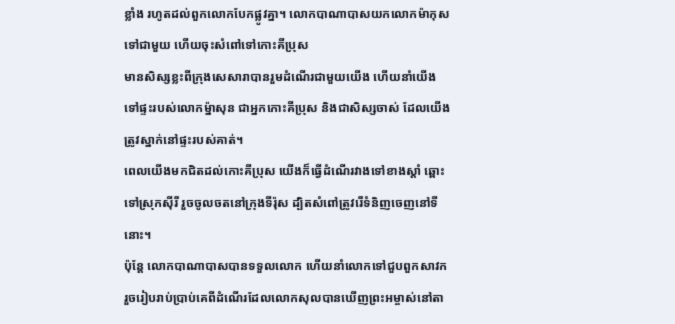ខ្លាំង រហូតដល់ពួកលោកបែកផ្លូវគ្នា។ លោកបាណាបាសយកលោកម៉ាកុសទៅជាមួយ ហើយចុះសំពៅទៅកោះគីប្រុស
មានសិស្សខ្លះពីក្រុងសេសារាបានរួមដំណើរជាមួយយើង ហើយនាំយើងទៅផ្ទះរបស់លោកម៉្នាសុន ជាអ្នកកោះគីប្រុស និងជាសិស្សចាស់ ដែលយើងត្រូវស្នាក់នៅផ្ទះរបស់គាត់។
ពេលយើងមកជិតដល់កោះគីប្រុស យើងក៏ធ្វើដំណើរវាងទៅខាងស្ដាំ ឆ្ពោះទៅស្រុកស៊ីរី រួចចូលចតនៅក្រុងទីរ៉ុស ដ្បិតសំពៅត្រូវរើទំនិញចេញនៅទីនោះ។
ប៉ុន្ដែ លោកបាណាបាសបានទទួលលោក ហើយនាំលោកទៅជួបពួកសាវក រួចរៀបរាប់ប្រាប់គេពីដំណើរដែលលោកសុលបានឃើញព្រះអម្ចាស់នៅតា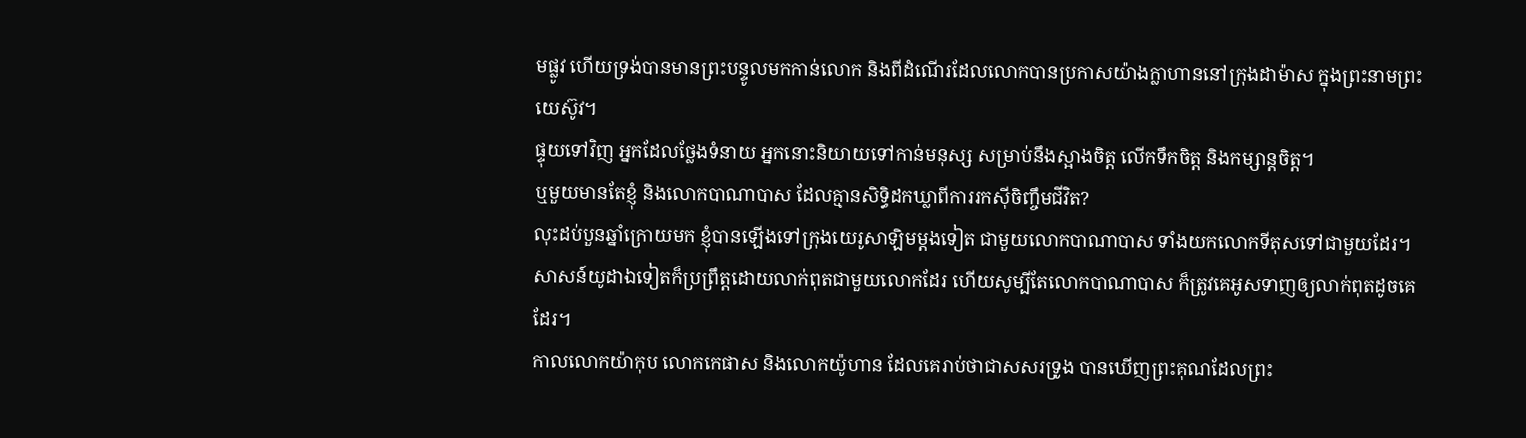មផ្លូវ ហើយទ្រង់បានមានព្រះបន្ទូលមកកាន់លោក និងពីដំណើរដែលលោកបានប្រកាសយ៉ាងក្លាហាននៅក្រុងដាម៉ាស ក្នុងព្រះនាមព្រះយេស៊ូវ។
ផ្ទុយទៅវិញ អ្នកដែលថ្លែងទំនាយ អ្នកនោះនិយាយទៅកាន់មនុស្ស សម្រាប់នឹងស្អាងចិត្ត លើកទឹកចិត្ត និងកម្សាន្តចិត្ត។
ឬមួយមានតែខ្ញុំ និងលោកបាណាបាស ដែលគ្មានសិទ្ធិដកឃ្លាពីការរកស៊ីចិញ្ចឹមជីវិត?
លុះដប់បួនឆ្នាំក្រោយមក ខ្ញុំបានឡើងទៅក្រុងយេរូសាឡិមម្តងទៀត ជាមួយលោកបាណាបាស ទាំងយកលោកទីតុសទៅជាមួយដែរ។
សាសន៍យូដាឯទៀតក៏ប្រព្រឹត្តដោយលាក់ពុតជាមួយលោកដែរ ហើយសូម្បីតែលោកបាណាបាស ក៏ត្រូវគេអូសទាញឲ្យលាក់ពុតដូចគេដែរ។
កាលលោកយ៉ាកុប លោកកេផាស និងលោកយ៉ូហាន ដែលគេរាប់ថាជាសសរទ្រូង បានឃើញព្រះគុណដែលព្រះ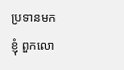ប្រទានមកខ្ញុំ ពួកលោ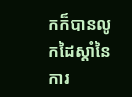កក៏បានលូកដៃស្តាំនៃការ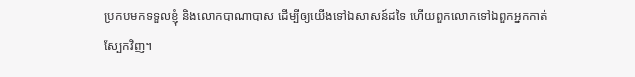ប្រកបមកទទួលខ្ញុំ និងលោកបាណាបាស ដើម្បីឲ្យយើងទៅឯសាសន៍ដទៃ ហើយពួកលោកទៅឯពួកអ្នកកាត់ស្បែកវិញ។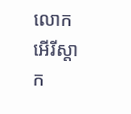លោកអើរីស្តាក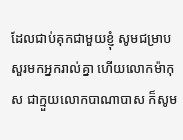ដែលជាប់គុកជាមួយខ្ញុំ សូមជម្រាបសួរមកអ្នករាល់គ្នា ហើយលោកម៉ាកុស ជាក្មួយលោកបាណាបាស ក៏សូម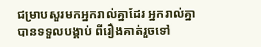ជម្រាបសួរមកអ្នករាល់គ្នាដែរ អ្នករាល់គ្នាបានទទួលបង្គាប់ ពីរឿងគាត់រួចទៅ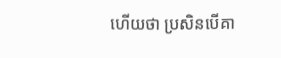ហើយថា ប្រសិនបើគា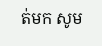ត់មក សូម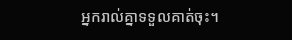អ្នករាល់គ្នាទទួលគាត់ចុះ។